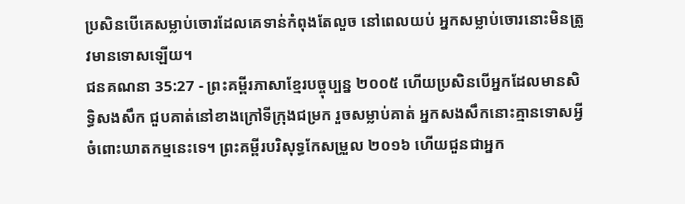ប្រសិនបើគេសម្លាប់ចោរដែលគេទាន់កំពុងតែលួច នៅពេលយប់ អ្នកសម្លាប់ចោរនោះមិនត្រូវមានទោសឡើយ។
ជនគណនា 35:27 - ព្រះគម្ពីរភាសាខ្មែរបច្ចុប្បន្ន ២០០៥ ហើយប្រសិនបើអ្នកដែលមានសិទ្ធិសងសឹក ជួបគាត់នៅខាងក្រៅទីក្រុងជម្រក រួចសម្លាប់គាត់ អ្នកសងសឹកនោះគ្មានទោសអ្វីចំពោះឃាតកម្មនេះទេ។ ព្រះគម្ពីរបរិសុទ្ធកែសម្រួល ២០១៦ ហើយជួនជាអ្នក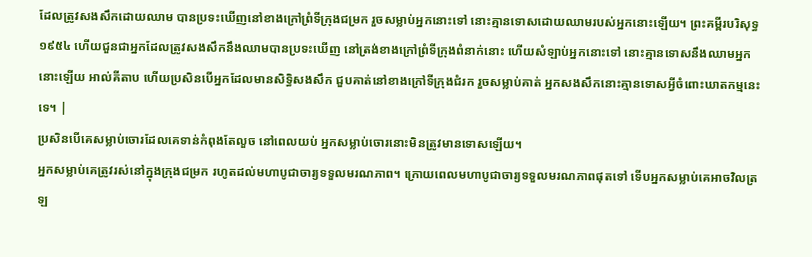ដែលត្រូវសងសឹកដោយឈាម បានប្រទះឃើញនៅខាងក្រៅព្រំទីក្រុងជម្រក រួចសម្លាប់អ្នកនោះទៅ នោះគ្មានទោសដោយឈាមរបស់អ្នកនោះឡើយ។ ព្រះគម្ពីរបរិសុទ្ធ ១៩៥៤ ហើយជួនជាអ្នកដែលត្រូវសងសឹកនឹងឈាមបានប្រទះឃើញ នៅត្រង់ខាងក្រៅព្រំទីក្រុងពំនាក់នោះ ហើយសំឡាប់អ្នកនោះទៅ នោះគ្មានទោសនឹងឈាមអ្នកនោះឡើយ អាល់គីតាប ហើយប្រសិនបើអ្នកដែលមានសិទ្ធិសងសឹក ជួបគាត់នៅខាងក្រៅទីក្រុងជំរក រួចសម្លាប់គាត់ អ្នកសងសឹកនោះគ្មានទោសអ្វីចំពោះឃាតកម្មនេះទេ។ |
ប្រសិនបើគេសម្លាប់ចោរដែលគេទាន់កំពុងតែលួច នៅពេលយប់ អ្នកសម្លាប់ចោរនោះមិនត្រូវមានទោសឡើយ។
អ្នកសម្លាប់គេត្រូវរស់នៅក្នុងក្រុងជម្រក រហូតដល់មហាបូជាចារ្យទទួលមរណភាព។ ក្រោយពេលមហាបូជាចារ្យទទួលមរណភាពផុតទៅ ទើបអ្នកសម្លាប់គេអាចវិលត្រឡ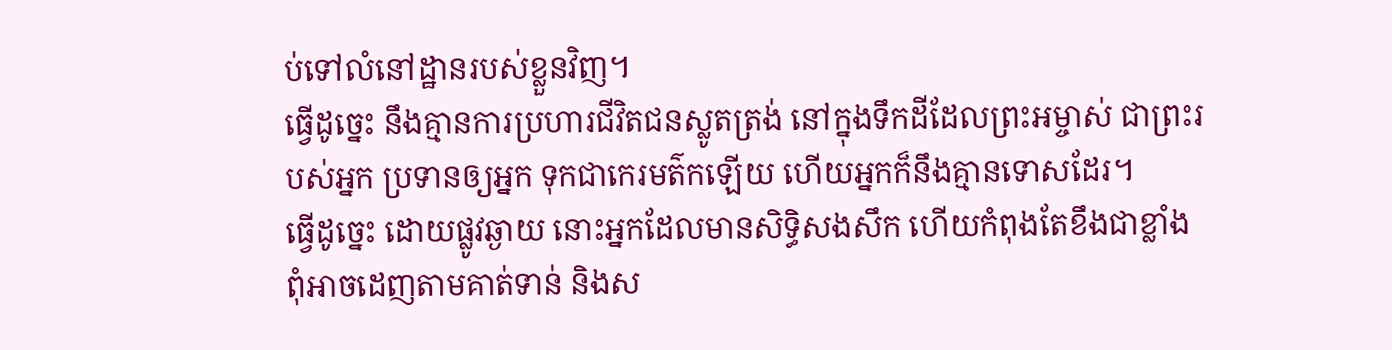ប់ទៅលំនៅដ្ឋានរបស់ខ្លួនវិញ។
ធ្វើដូច្នេះ នឹងគ្មានការប្រហារជីវិតជនស្លូតត្រង់ នៅក្នុងទឹកដីដែលព្រះអម្ចាស់ ជាព្រះរបស់អ្នក ប្រទានឲ្យអ្នក ទុកជាកេរមត៌កឡើយ ហើយអ្នកក៏នឹងគ្មានទោសដែរ។
ធ្វើដូច្នេះ ដោយផ្លូវឆ្ងាយ នោះអ្នកដែលមានសិទ្ធិសងសឹក ហើយកំពុងតែខឹងជាខ្លាំង ពុំអាចដេញតាមគាត់ទាន់ និងស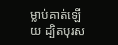ម្លាប់គាត់ឡើយ ដ្បិតបុរស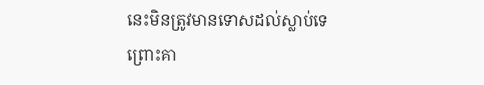នេះមិនត្រូវមានទោសដល់ស្លាប់ទេ ព្រោះគា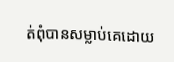ត់ពុំបានសម្លាប់គេដោយ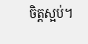ចិត្តស្អប់។